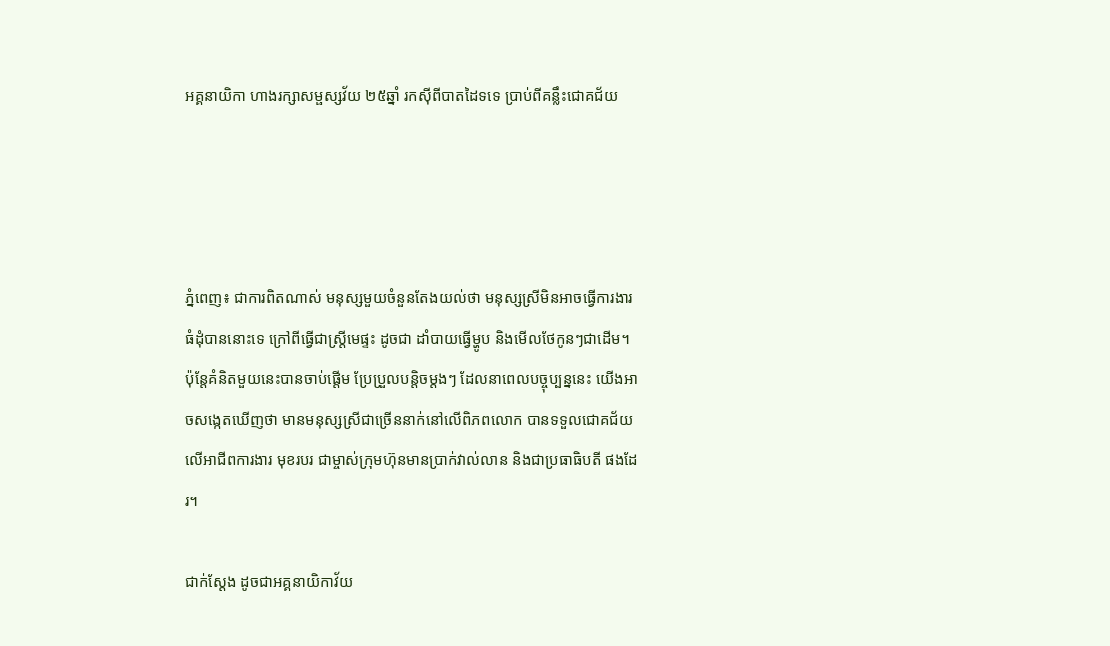អគ្គនាយិកា ហាងរក្សាសម្ផស្សវ័យ ២៥ឆ្នាំ រកស៊ីពីបាតដៃទទេ ប្រាប់ពីគន្លឹះជោគជ័យ




ភ្នំពេញ៖ ជាការពិតណាស់ មនុស្សមួយចំនួនតែងយល់ថា មនុស្សស្រីមិនអាចធ្វើការងារធំដុំបាននោះទេ ក្រៅពីធ្វើជាស្រ្តីមេផ្ទះ ដូចជា ដាំបាយធ្វើម្ហូប និងមើលថែកូនៗជាដើម។ ប៉ុន្តែគំនិតមួយនេះបានចាប់ផ្តើម ប្រែប្រួលបន្តិចម្តងៗ ដែលនាពេលបច្ចុប្បន្ននេះ យើងអាចសង្កេតឃើញថា មានមនុស្សស្រីជាច្រើននាក់នៅលើពិភពលោក បានទទួលជោគជ័យលើអាជីពការងារ មុខរបរ ជាម្ចាស់ក្រុមហ៊ុនមានប្រាក់វាល់លាន និងជាប្រធាធិបតី ផងដែរ។

ជាក់ស្ដែង ដូចជាអគ្គនាយិកាវ័យ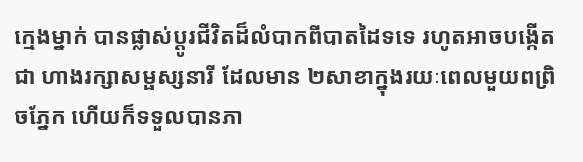ក្មេងម្នាក់ បានផ្លាស់ប្តូរជីវិតដ៏លំបាកពីបាតដៃទទេ រហូតអាចបង្កើតជា ហាងរក្សាសម្ផស្សនារី ដែលមាន ២សាខាក្នុងរយៈពេលមួយពព្រិចភ្នែក ហើយក៏ទទួលបានភា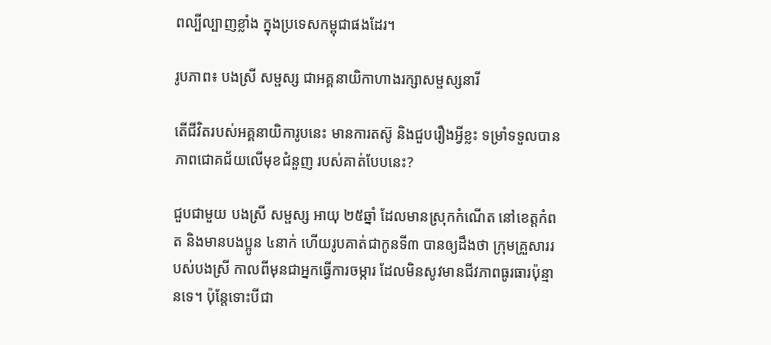ពល្បីល្បាញខ្លាំង ក្នុងប្រទេសកម្ពុជាផងដែរ។

រូបភាព៖ បងស្រី សម្ផស្ស ជាអគ្គនាយិកាហាងរក្សាសម្ផស្សនារី

តើជីវិតរបស់អគ្គនាយិការូបនេះ មានការតស៊ូ និងជួបរឿងអ្វីខ្លះ ទម្រាំទទួលបានភាពជោគជ័យលើមុខជំនួញ របស់គាត់បែបនេះ?

ជួបជាមួយ បងស្រី សម្ផស្ស អាយុ ២៥ឆ្នាំ ដែលមានស្រុកកំណើត នៅខេត្តកំពត និងមានបងប្អូន ៤នាក់ ហើយរូបគាត់ជាកូនទី៣ បានឲ្យដឹងថា ក្រុមគ្រួសាររបស់បងស្រី កាលពីមុនជាអ្នកធ្វើការចម្ការ ដែលមិនសូវមានជីវភាពធូរធារប៉ុន្មានទេ។ ប៉ុន្តែទោះបីជា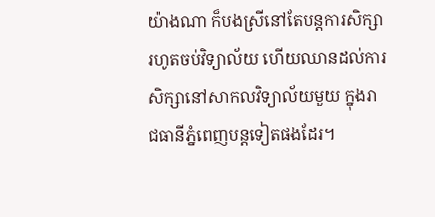យ៉ាងណា ក៏បងស្រីនៅតែបន្តការសិក្សា រហូតចប់វិទ្យាល័យ ហើយឈានដល់ការសិក្សានៅសាកលវិទ្យាល័យមួយ ក្នុងរាជធានីភ្នំពេញបន្តទៀតផងដែរ។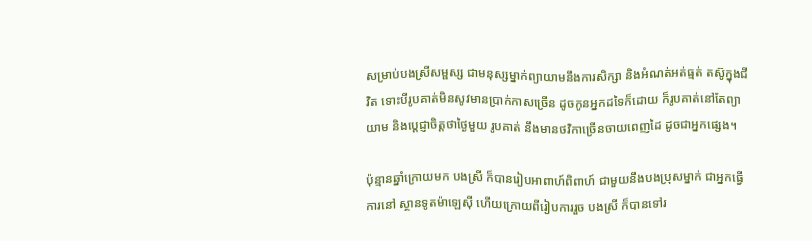សម្រាប់បងស្រីសម្ផស្ស ជាមនុស្សម្នាក់ព្យាយាមនឹងការសិក្សា និងអំណត់អត់ធ្មត់ តស៊ូក្នុងជីវិត ទោះបីរូបគាត់មិនសូវមានប្រាក់កាសច្រើន ដូចកូនអ្នកដទៃក៏ដោយ ក៏រូបគាត់នៅតែព្យាយាម និងបេ្តជ្ញាចិត្តថាថ្ងៃមួយ រូបគាត់ នឹងមានថវិកាច្រើនចាយពេញដៃ ដូចជាអ្នកផ្សេង។

ប៉ុន្មានឆ្នាំក្រោយមក បងស្រី ក៏បានរៀបអាពាហ៍ពិពាហ៍ ជាមួយនឹងបងប្រុសម្នាក់ ជាអ្នកធ្វើការនៅ ស្ថានទូតម៉ាឡេស៊ី ហើយក្រោយពីរៀបការរួច បងស្រី ក៏បានទៅរ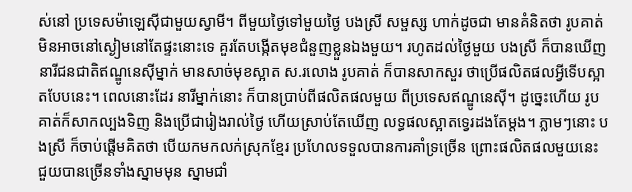ស់នៅ ប្រទេសម៉ាឡេស៊ីជាមួយស្វាមី។ ពីមួយថ្ងៃទៅមួយថ្ងៃ បងស្រី សម្ផស្ស ហាក់ដូចជា មានគំនិតថា រូបគាត់មិនអាចនៅស្ងៀមនៅតែផ្ទះនោះទេ គួរតែបង្កើតមុខជំនួញខ្លួនឯងមួយ។ រហូតដល់ថ្ងៃមួយ បងស្រី ក៏បានឃើញ នារីជនជាតិឥណ្ឌូនេស៊ីម្នាក់ មានសាច់មុខស្អាត ស.រលោង រូបគាត់ ក៏បានសាកសួរ ថាប្រើផលិតផលអ្វីទើបស្អាតបែបនេះ។ ពេលនោះដែរ នារីម្នាក់នោះ ក៏បានប្រាប់ពីផលិតផលមួយ ពីប្រទេសឥណ្ឌូនេស៊ី។ ដូច្នេះហើយ រូបគាត់ក៏សាកល្បងទិញ និងប្រើជារៀងរាល់ថ្ងៃ ហើយស្រាប់តែឃើញ លទ្ធផលស្អាតទ្វេរដងតែម្តង។ ភ្លាមៗនោះ បងស្រី ក៏ចាប់ផ្តើមគិតថា បើយកមកលក់ស្រុកខ្មែរ ប្រហែលទទួលបានការគាំទ្រច្រើន ព្រោះផលិតផលមួយនេះ ជួយបានច្រើនទាំងស្នាមមុន ស្នាមជាំ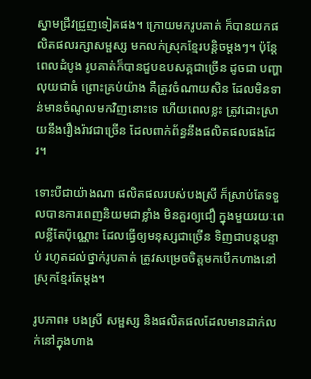ស្នាមជ្រីវជ្រួញទៀតផង។ ក្រោយមករូបគាត់ ក៏បានយកផលិតផលរក្សាសម្ផស្ស មកលក់ស្រុកខ្មែរបន្តិចម្តងៗ។ ប៉ុន្តែពេលដំបូង រូបគាត់ក៏បានជួបឧបសគ្គជាច្រើន ដូចជា បញ្ហាលុយជាធំ ព្រោះគ្រប់យ៉ាង គឺត្រូវចំណាយសិន ដែលមិនទាន់មានចំណូលមកវិញនោះទេ ហើយពេលខ្លះ ត្រូវដោះស្រាយនឹងរឿងរ៉ាវជាច្រើន ដែលពាក់ព័ន្ធនឹងផលិតផលផងដែរ។

ទោះបីជាយ៉ាងណា ផលិតផលរបស់បងស្រី ក៏ស្រាប់តែទទួលបានការពេញនិយមជាខ្លាំង មិនគួរឲ្យជឿ ក្នុងមួយរយៈពេលខ្លីតែប៉ុណ្ណោះ ដែលធ្វើឲ្យមនុស្សជាច្រើន ទិញជាបន្តបន្ទាប់ រហូតដល់ថ្នាក់រូបគាត់ ត្រូវសម្រេចចិត្តមកបើកហាងនៅស្រុកខ្មែរតែម្តង។

រូបភាព៖ បងស្រី សម្ផស្ស និងផលិតផលដែលមានដាក់លក់នៅក្នុងហាង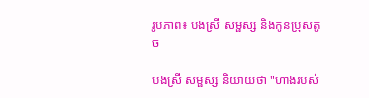រូបភាព៖ បងស្រី សម្ផស្ស និងកូនប្រុសតូច

បងស្រី សម្ផស្ស និយាយថា "ហាងរបស់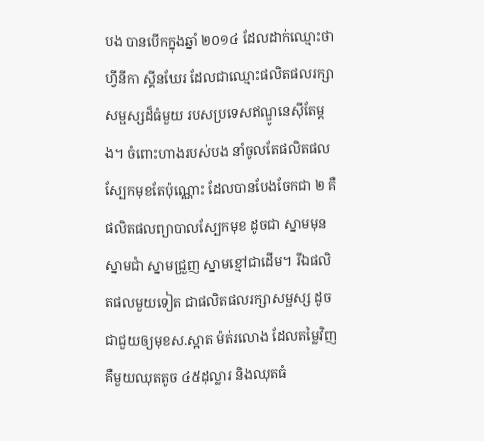បង បានបើកក្នុងឆ្នាំ ២០១៤ ដែលដាក់ឈ្មោះថា ហ្វីនីកា ស្គីនឃែរ ដែលជាឈ្មោះផលិតផលរក្សាសម្ផស្សដ៏ធំមួយ របសប្រទេសឥណ្ឌូនេស៊ីតែម្តង។ ចំពោះហាងរបស់បង នាំចូលតែផលិតផលស្បែកមុខតែប៉ុណ្ណោះ ដែលបានបែងចែកជា ២ គឺផលិតផលព្យាបាលស្បែកមុខ ដូចជា ស្នាមមុន ស្នាមជាំ ស្នាមជ្រួញ ស្នាមខ្មៅជាដើម។ រីឯផលិតផលមួយទៀត ជាផលិតផលរក្សាសម្ផស្ស ដូចជាជួយឲ្យមុខស.ស្អាត ម៉ត់រលោង ដែលតម្លៃវិញ គឺមួយឈុតតូច ៤៥ដុល្លារ និងឈុតធំ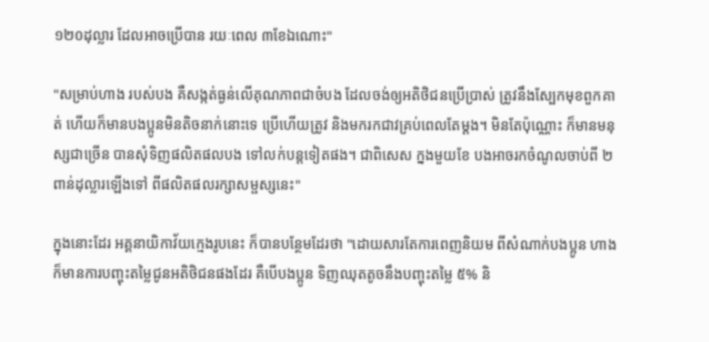១២០ដុល្លារ ដែលអាចប្រើបាន រយៈពេល ៣ខែឯណោះ"

"សម្រាប់ហាង របស់បង គឺសង្កត់ធ្ងន់លើគុណភាពជាចំបង ដែលចង់ឲ្យអតិថិជនប្រើប្រាស់ ត្រូវនឹងស្បែកមុខពួកគាត់ ហើយក៏មានបងប្អូនមិនតិចនាក់នោះទេ ប្រើហើយត្រូវ និងមករកជាវគ្រប់ពេលតែម្តង។ មិនតែប៉ុណ្ណោះ ក៏មានមនុស្សជាច្រើន បានសុំទិញផលិតផលបង ទៅលក់បន្ដទៀតផង។ ជាពិសេស ក្នងមួយខែ បងអាចរកចំណូលចាប់ពី ២ពាន់ដុល្លារឡើងទៅ ពីផលិតផលរក្សាសម្ផស្សនេះ"

ក្នុងនោះដែរ អគ្គនាយិកាវ័យក្មេងរូបនេះ ក៏បានបន្ថែមដែរថា "ដោយសារតែការពេញនិយម ពីសំណាក់បងប្អូន ហាងក៏មានការបញ្ចុះតម្លៃជូនអតិថិជនផងដែរ គឺបើបងប្អូន ទិញឈុតតូចនឹងបញ្ចុះតម្លៃ ៥% និ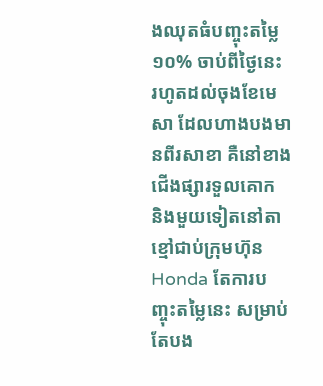ងឈុតធំបញ្ចុះតម្លៃ ១០% ចាប់ពីថ្ងៃនេះ រហូតដល់ចុងខែមេសា ដែលហាងបងមានពីរសាខា គឺនៅខាងជើងផ្សារទួលគោក និងមួយទៀតនៅតាខ្មៅជាប់ក្រុមហ៊ុន Honda តែការបញ្ចុះតម្លៃនេះ សម្រាប់តែបង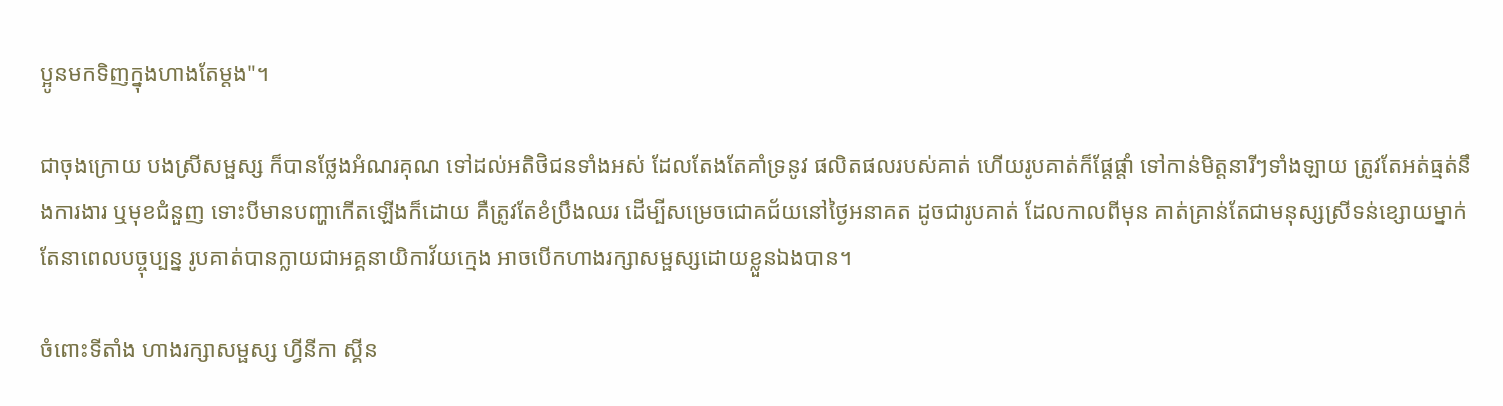ប្អូនមកទិញក្នុងហាងតែម្តង"។

ជាចុងក្រោយ បងស្រីសម្ផស្ស ក៏បានថ្លែងអំណរគុណ ទៅដល់អតិថិជនទាំងអស់ ដែលតែងតែគាំទ្រនូវ ផលិតផលរបស់គាត់ ហើយរូបគាត់ក៏ផ្តែផ្តាំ ទៅកាន់មិត្តនារីៗទាំងឡាយ ត្រូវតែអត់ធ្មត់នឹងការងារ ឬមុខជំនួញ ទោះបីមានបញ្ហាកើតឡើងក៏ដោយ គឺត្រូវតែខំប្រឹងឈរ ដើម្បីសម្រេចជោគជ័យនៅថ្ងៃអនាគត ដូចជារូបគាត់ ដែលកាលពីមុន គាត់គ្រាន់តែជាមនុស្សស្រីទន់ខ្សោយម្នាក់ តែនាពេលបច្ចុប្បន្ន រូបគាត់បានក្លាយជាអគ្គនាយិកាវ័យក្មេង អាចបើកហាងរក្សាសម្ផស្សដោយខ្លួនឯងបាន។

ចំពោះទីតាំង ហាងរក្សាសម្ផស្ស ហ្វីនីកា ស្គីន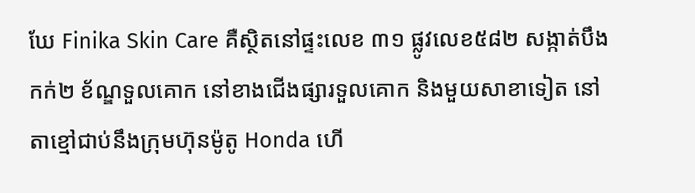ឃែ Finika Skin Care គឺស្ថិតនៅផ្ទះលេខ ៣១ ផ្លូវលេខ៥៨២ សង្កាត់បឹងកក់២ ខ័ណ្ឌទួលគោក នៅខាងជើងផ្សារទួលគោក និងមួយសាខាទៀត នៅតាខ្មៅជាប់នឹងក្រុមហ៊ុនម៉ូតូ Honda ហើ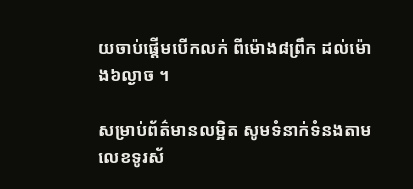យចាប់ផ្តើមបើកលក់ ពីម៉ោង៨ព្រឹក ដល់ម៉ោង៦ល្ងាច ។

សម្រាប់ព័ត៌មានលម្អិត សូមទំនាក់ទំនងតាមលេខទូរស័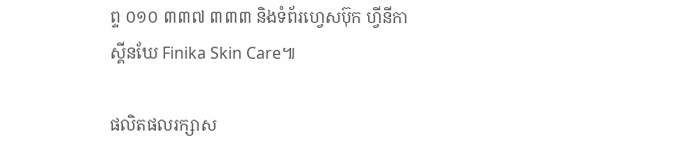ព្ទ ០១០ ៣៣៧ ៣៣៣ និងទំព័រហ្វេសប៊ុក ហ្វីនីកា ស្គីនឃែ Finika Skin Care៕

ផលិតផលរក្សាស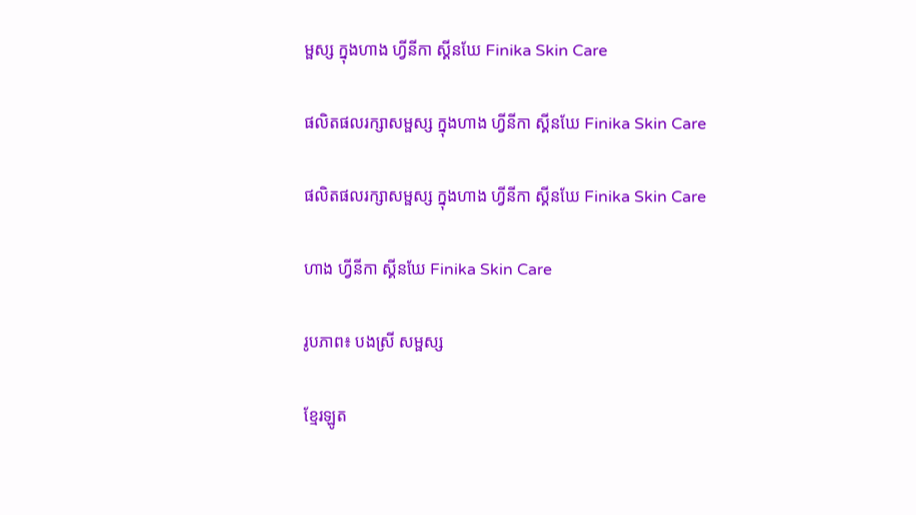ម្ផស្ស ក្នុងហាង ហ្វីនីកា ស្គីនឃែ Finika Skin Care

ផលិតផលរក្សាសម្ផស្ស ក្នុងហាង ហ្វីនីកា ស្គីនឃែ Finika Skin Care

ផលិតផលរក្សាសម្ផស្ស ក្នុងហាង ហ្វីនីកា ស្គីនឃែ Finika Skin Care

ហាង ហ្វីនីកា ស្គីនឃែ Finika Skin Care

រូបភាព៖ បងស្រី សម្ផស្ស

ខ្មែរឡូត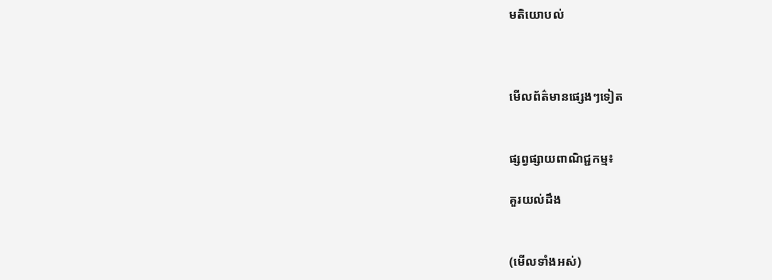មតិយោបល់



មើលព័ត៌មានផ្សេងៗទៀត


ផ្សព្វផ្សាយពាណិជ្ជកម្ម៖

គួរយល់ដឹង


(មើលទាំងអស់)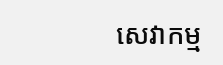សេវាកម្ម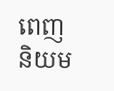ពេញនិយម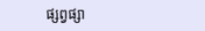ផ្សព្វផ្សា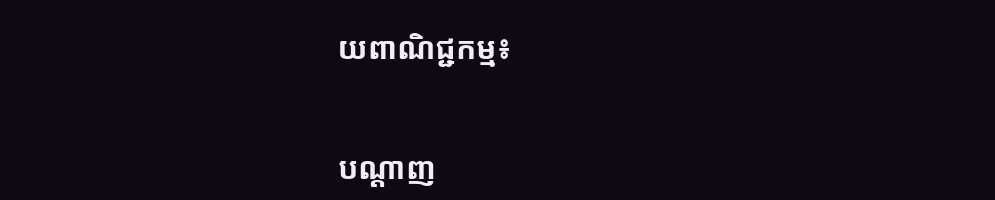យពាណិជ្ជកម្ម៖


បណ្តាញ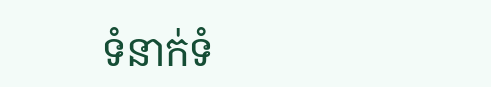ទំនាក់ទំ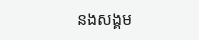នងសង្គម